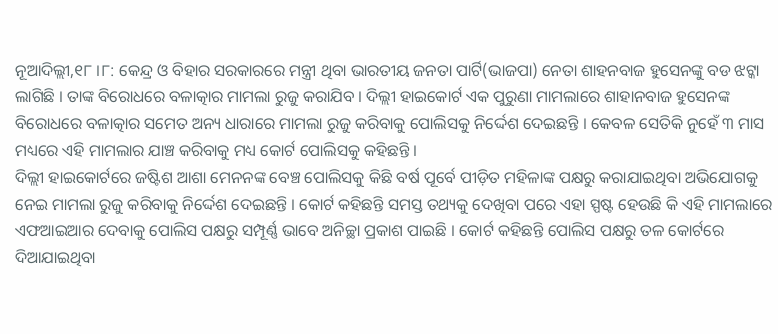ନୂଆଦିଲ୍ଲୀ,୧୮ ।୮: କେନ୍ଦ୍ର ଓ ବିହାର ସରକାରରେ ମନ୍ତ୍ରୀ ଥିବା ଭାରତୀୟ ଜନତା ପାର୍ଟି(ଭାଜପା) ନେତା ଶାହନବାଜ ହୁସେନଙ୍କୁ ବଡ ଝଟ୍କା ଲାଗିଛି । ତାଙ୍କ ବିରୋଧରେ ବଳାତ୍କାର ମାମଲା ରୁଜୁ କରାଯିବ । ଦିଲ୍ଲୀ ହାଇକୋର୍ଟ ଏକ ପୁରୁଣା ମାମଲାରେ ଶାହାନବାଜ ହୁସେନଙ୍କ ବିରୋଧରେ ବଳାତ୍କାର ସମେତ ଅନ୍ୟ ଧାରାରେ ମାମଲା ରୁଜୁ କରିବାକୁ ପୋଲିସକୁ ନିର୍ଦ୍ଦେଶ ଦେଇଛନ୍ତି । କେବଳ ସେତିକି ନୁହେଁ ୩ ମାସ ମଧ୍ୟରେ ଏହି ମାମଲାର ଯାଞ୍ଚ କରିବାକୁ ମଧ୍ୟ କୋର୍ଟ ପୋଲିସକୁ କହିଛନ୍ତି ।
ଦିଲ୍ଲୀ ହାଇକୋର୍ଟରେ ଜଷ୍ଟିଶ ଆଶା ମେନନଙ୍କ ବେଞ୍ଚ ପୋଲିସକୁ କିଛି ବର୍ଷ ପୂର୍ବେ ପୀଡ଼ିତ ମହିଳାଙ୍କ ପକ୍ଷରୁ କରାଯାଇଥିବା ଅଭିଯୋଗକୁ ନେଇ ମାମଲା ରୁଜୁ କରିବାକୁ ନିର୍ଦ୍ଦେଶ ଦେଇଛନ୍ତି । କୋର୍ଟ କହିଛନ୍ତି ସମସ୍ତ ତଥ୍ୟକୁ ଦେଖିବା ପରେ ଏହା ସ୍ପଷ୍ଟ ହେଉଛି କି ଏହି ମାମଲାରେ ଏଫଆଇଆର ଦେବାକୁ ପୋଲିସ ପକ୍ଷରୁ ସମ୍ପୂର୍ଣ୍ଣ ଭାବେ ଅନିଚ୍ଛା ପ୍ରକାଶ ପାଇଛି । କୋର୍ଟ କହିଛନ୍ତି ପୋଲିସ ପକ୍ଷରୁ ତଳ କୋର୍ଟରେ ଦିଆଯାଇଥିବା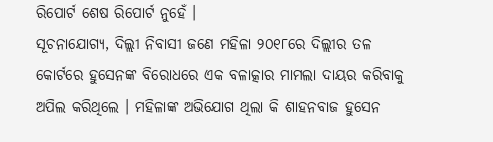ରିପୋର୍ଟ ଶେଷ ରିପୋର୍ଟ ନୁହେଁ ।
ସୂଚନାଯୋଗ୍ୟ, ଦିଲ୍ଲୀ ନିବାସୀ ଜଣେ ମହିଳା ୨୦୧୮ରେ ଦିଲ୍ଲୀର ତଳ କୋର୍ଟରେ ହୁସେନଙ୍କ ବିରୋଧରେ ଏକ ବଳାତ୍କାର ମାମଲା ଦାୟର କରିବାକୁ ଅପିଲ କରିଥିଲେ । ମହିଳାଙ୍କ ଅଭିଯୋଗ ଥିଲା କି ଶାହନବାଜ ହୁସେନ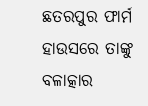ଛତରପୁର ଫାର୍ମ ହାଉସରେ ତାଙ୍କୁ ବଳାତ୍କାର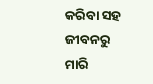କରିବା ସହ ଜୀବନରୁ ମାରି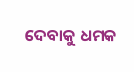ଦେବାକୁ ଧମକ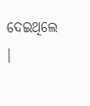ଦେଇଥିଲେ ।